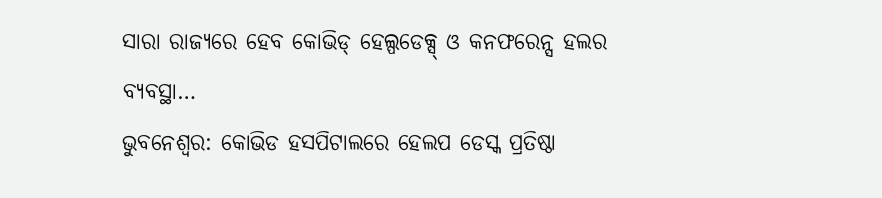ସାରା ରାଜ୍ୟରେ ହେବ କୋଭିଡ୍ ହେଲ୍ପଡେକ୍ସ୍ ଓ କନଫରେନ୍ସ ହଲର ବ୍ୟବସ୍ଥା…
ଭୁବନେଶ୍ୱର: କୋଭିଡ ହସପିଟାଲରେ ହେଲପ ଡେସ୍କ ପ୍ରତିଷ୍ଠା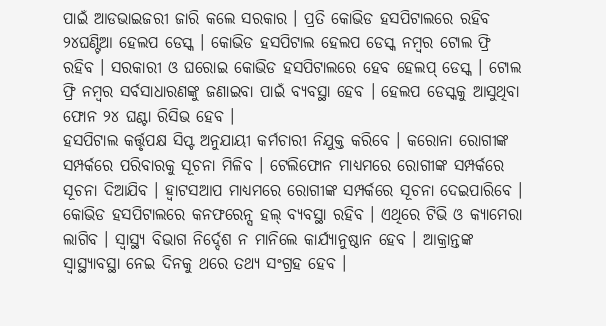ପାଇଁ ଆଡଭାଇଜରୀ ଜାରି କଲେ ସରକାର । ପ୍ରତି କୋଭିଡ ହସପିଟାଲରେ ରହିବ ୨୪ଘଣ୍ଟିଆ ହେଲପ ଡେସ୍କ । କୋଭିଡ ହସପିଟାଲ ହେଲପ ଡେସ୍କ ନମ୍ବର ଟୋଲ ଫ୍ରି ରହିବ । ସରକାରୀ ଓ ଘରୋଇ କୋଭିଡ ହସପିଟାଲରେ ହେବ ହେଲପ୍ ଡେସ୍କ । ଟୋଲ ଫ୍ରି ନମ୍ବର ସର୍ବସାଧାରଣଙ୍କୁ ଜଣାଇବା ପାଇଁ ବ୍ୟବସ୍ଥା ହେବ । ହେଲପ ଡେସ୍କକୁ ଆସୁଥିବା ଫୋନ ୨୪ ଘଣ୍ଟା ରିସିଭ ହେବ ।
ହସପିଟାଲ କର୍ତ୍ତୃପକ୍ଷ ସିପ୍ଟ ଅନୁଯାୟୀ କର୍ମଚାରୀ ନିଯୁକ୍ତ କରିବେ । କରୋନା ରୋଗୀଙ୍କ ସମ୍ପର୍କରେ ପରିବାରକୁ ସୂଚନା ମିଳିବ । ଟେଲିଫୋନ ମାଧ୍ୟମରେ ରୋଗୀଙ୍କ ସମ୍ପର୍କରେ ସୂଚନା ଦିଆଯିବ । ହ୍ୱାଟସଆପ ମାଧ୍ୟମରେ ରୋଗୀଙ୍କ ସମ୍ପର୍କରେ ସୂଚନା ଦେଇପାରିବେ । କୋଭିଡ ହସପିଟାଲରେ କନଫରେନ୍ସ ହଲ୍ ବ୍ୟବସ୍ଥା ରହିବ । ଏଥିରେ ଟିଭି ଓ କ୍ୟାମେରା ଲାଗିବ । ସ୍ୱାସ୍ଥ୍ୟ ବିଭାଗ ନିର୍ଦ୍ଦେଶ ନ ମାନିଲେ କାର୍ଯ୍ୟାନୁଷ୍ଠାନ ହେବ । ଆକ୍ରାନ୍ତଙ୍କ ସ୍ୱାସ୍ଥ୍ୟାବସ୍ଥା ନେଇ ଦିନକୁ ଥରେ ତଥ୍ୟ ସଂଗ୍ରହ ହେବ ।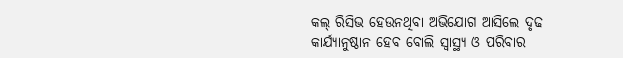କଲ୍ ରିସିଭ ହେଉନଥିବା ଅଭିଯୋଗ ଆସିଲେ ଦୃଢ କାର୍ଯ୍ୟାନୁଷ୍ଠାନ ହେବ ବୋଲି ସ୍ୱାସ୍ଥ୍ୟ ଓ ପରିବାର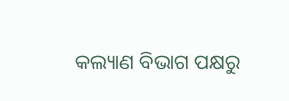କଲ୍ୟାଣ ବିଭାଗ ପକ୍ଷରୁ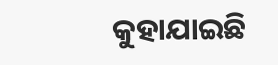କୁହାଯାଇଛି